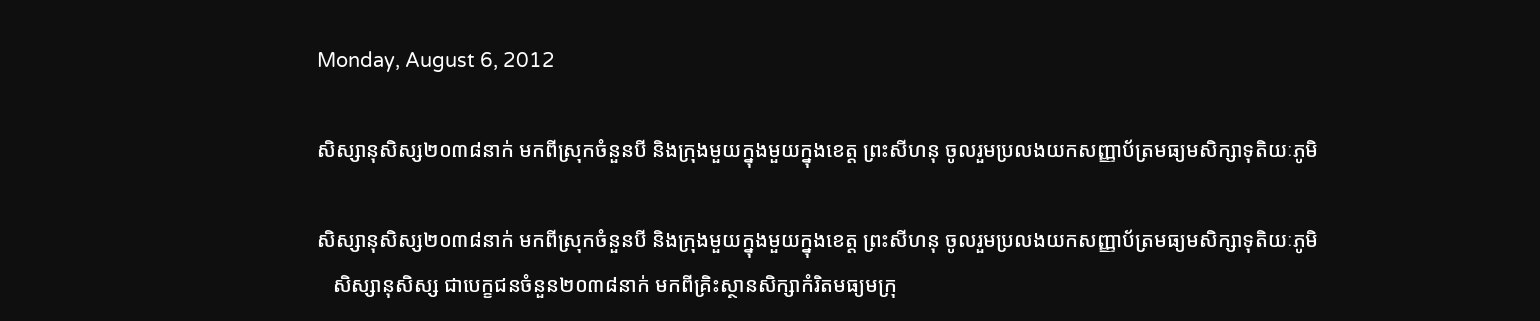Monday, August 6, 2012

សិស្សានុសិស្ស២០៣៨នាក់ មកពីស្រុកចំនួនបី និងក្រុងមួយក្នុងមួយក្នុងខេត្ត ព្រះសីហនុ ចូលរួមប្រលងយកសញ្ញាប័ត្រមធ្យមសិក្សាទុតិយៈភូមិ

សិស្សានុសិស្ស២០៣៨នាក់ មកពីស្រុកចំនួនបី និងក្រុងមួយក្នុងមួយក្នុងខេត្ត ព្រះសីហនុ ចូលរួមប្រលងយកសញ្ញាប័ត្រមធ្យមសិក្សាទុតិយៈភូមិ
   សិស្សានុសិស្ស ជាបេក្ខជនចំនួន២០៣៨នាក់ មកពីគ្រិះស្ថានសិក្សាកំរិតមធ្យមក្រុ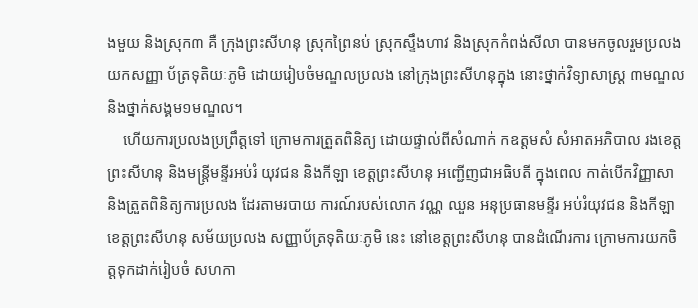ងមួយ និងស្រុក៣ គឺ ក្រុងព្រះសីហនុ ស្រុកព្រៃនប់ ស្រុកស្ទឹងហាវ និងស្រុកកំពង់សីលា បានមកចូលរួមប្រលង យកសញ្ញា ប័ត្រទុតិយៈភូមិ ដោយរៀបចំមណ្ឌលប្រលង នៅក្រុងព្រះសីហនុក្នុង នោះថ្នាក់វិទ្យាសាស្រ្ត ៣មណ្ឌល និងថ្នាក់សង្គម១មណ្ឌល។
    ហើយការប្រលងប្រព្រឹត្តទៅ ក្រោមការត្រួតពិនិត្យ ដោយផ្ទាល់ពីសំណាក់ កឧត្តមសំ សំអាតអភិបាល រងខេត្តព្រះសីហនុ និងមន្រ្តីមន្ទីរអប់រំ យុវជន និងកីឡា ខេត្តព្រះសីហនុ អញ្ជើញជាអធិបតី ក្នុងពេល កាត់បើកវិញ្ញាសា និងត្រួតពិនិត្យការប្រលង ដែរតាមរបាយ ការណ៍របស់លោក វណ្ណ ឈួន អនុប្រធានមន្ទីរ អប់រំយុវជន និងកីឡាខេត្តព្រះសីហនុ សម័យប្រលង សញ្ញាប័ត្រទុតិយៈភូមិ នេះ នៅខេត្តព្រះសីហនុ បានដំណើរការ ក្រោមការយកចិត្តទុកដាក់រៀបចំ សហកា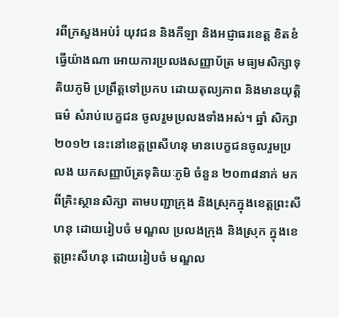រពីក្រសួងអប់រំ យុវជន និងកីឡា និងអជ្ញាធរខេត្ត ខិតខំធ្វើយ៉ាងណា អោយការប្រលងសញ្ញាប័ត្រ មធ្យមសិក្សាទុតិយភូមិ ប្រព្រឹត្តទៅប្រកប ដោយតុល្យភាព និងមានយុតិ្តធម៌ សំរាប់បេក្ខជន ចូលរួមប្រលងទាំងអស់។ ឆ្នាំ សិក្សា២០១២ នេះនៅខេត្តព្រសីហនុ មានបេក្ខជនចូលរួមប្រលង យកសញ្ញាប័ត្រទុតិយៈភូមិ ចំនួន ២០៣៨នាក់ មកពីគ្រិះស្ថានសិក្សា តាមបញ្ជាក្រុង និងស្រុកក្នុងខេត្តព្រះសីហនុ ដោយរៀបចំ មណ្ឌល ប្រលងក្រុង និងស្រុក ក្នុងខេត្តព្រះសីហនុ ដោយរៀបចំ មណ្ឌល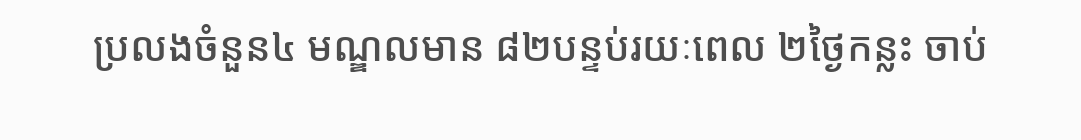ប្រលងចំនួន៤ មណ្ឌលមាន ៨២បន្ទប់រយៈពេល ២ថ្ងៃកន្លះ ចាប់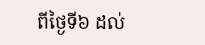ពីថ្ងៃទី៦ ដល់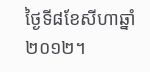ថ្ងៃទី៨ខែសីហាឆ្នាំ ២០១២។